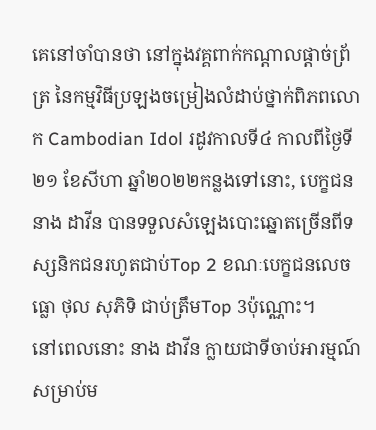គេនៅចាំបានថា នៅក្នុងវគ្គពាក់កណ្ដាលផ្ដាច់ព្រ័ត្រ នៃកម្មវិធីប្រឡងចម្រៀងលំដាប់ថ្នាក់ពិភពលោក Cambodian Idol រដូវកាលទី៤ កាលពីថ្ងៃទី២១ ខែសីហា ឆ្នាំ២០២២កន្លងទៅនោះ, បេក្ខជន នាង ដាវីន បានទទួលសំឡេងបោះឆ្នោតច្រើនពីទស្សនិកជនរហូតជាប់Top 2 ខណៈបេក្ខជនលេចធ្លោ ថុល សុភិទិ ជាប់ត្រឹមTop 3ប៉ុណ្ណោះ។
នៅពេលនោះ នាង ដាវីន ក្លាយជាទីចាប់អារម្មណ៍សម្រាប់ម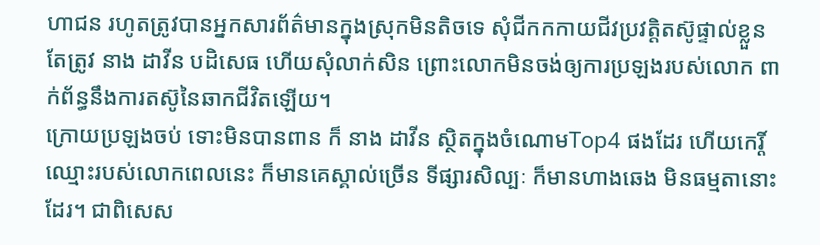ហាជន រហូតត្រូវបានអ្នកសារព័ត៌មានក្នុងស្រុកមិនតិចទេ សុំជីកកកាយជីវប្រវត្តិតស៊ូផ្ទាល់ខ្លួន តែត្រូវ នាង ដាវីន បដិសេធ ហើយសុំលាក់សិន ព្រោះលោកមិនចង់ឲ្យការប្រឡងរបស់លោក ពាក់ព័ន្ធនឹងការតស៊ូនៃឆាកជីវិតឡើយ។
ក្រោយប្រឡងចប់ ទោះមិនបានពាន ក៏ នាង ដាវីន ស្ថិតក្នុងចំណោមTop4 ផងដែរ ហើយកេរ្តិ៍ឈ្មោះរបស់លោកពេលនេះ ក៏មានគេស្គាល់ច្រើន ទីផ្សារសិល្បៈ ក៏មានហាងឆេង មិនធម្មតានោះដែរ។ ជាពិសេស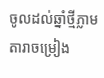ចូលដល់ឆ្នាំថ្មីភ្លាម តារាចម្រៀង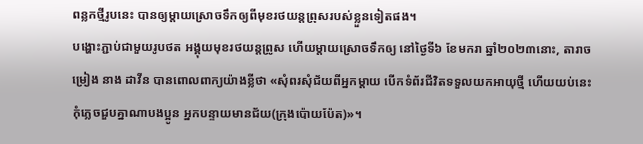ពន្លកថ្មីរូបនេះ បានឲ្យម្ដាយស្រោចទឹកឲ្យពីមុខរថយន្តព្រុសរបស់ខ្លួនទៀតផង។
បង្ហោះភ្ជាប់ជាមួយរូបថត អង្គុយមុខរថយន្តព្រូស ហើយម្ដាយស្រោចទឹកឲ្យ នៅថ្ងៃទី៦ ខែមករា ឆ្នាំ២០២៣នោះ, តារាចម្រៀង នាង ដាវីន បានពោលពាក្យយ៉ាងខ្លីថា «សុំពរសុំជ័យពីអ្នកម្តាយ បើកទំព័រជីវិតទទួលយកអាយុថ្មី ហើយយប់នេះ កុំភ្លេចជួបគ្នាណាបងប្អូន អ្នកបន្ទាយមានជ័យ(ក្រុងប៉ោយប៉ែត)»។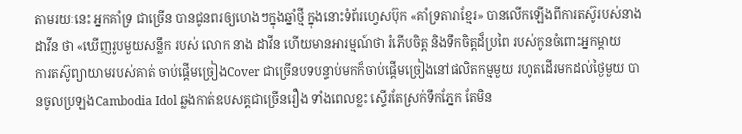តាមរយៈនេះ អ្នកគាំទ្រ ជាច្រើន បានជូនពរឲ្យហេងៗក្នុងឆ្នាំថ្មី ក្នុងនោះទំព័រហ្វេសប៊ុក «គាំទ្រតារាខ្មែរ» បានលើកឡើងពីការតស៊ូរបស់នាង ដាវីន ថា «ឃើញរូបមួយសន្លឹក របស់ លោក នាង ដាវីន ហើយមានអារម្មណ៍ថា រំភើបចិត្ត និងទឹកចិត្តដ៏ប្រពៃ របស់កូនចំពោះអ្នកម្តាយ
ការតស៊ូព្យាយាមរបស់គាត់ ចាប់ផ្ដើមច្រៀងCover ជាច្រើនបទបន្ទាប់មកក៏ចាប់ផ្ដើមច្រៀងនៅផលិតកម្មមួយ រហូតដើរមកដល់ថ្ងៃមួយ បានចូលប្រឡងCambodia Idol ឆ្លងកាត់ឧបសគ្គជាច្រើនរឿង ទាំងពេលខ្លះ ស្ទើរតែស្រក់ទឹកភ្នែក តែមិន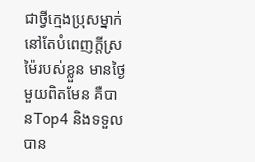ជាថ្វីក្មេងប្រុសម្នាក់ នៅតែបំពេញក្តីស្រម៉ៃរបស់ខ្លួន មានថ្ងៃមួយពិតមែន គឺបានTop4 និងទទួលបាន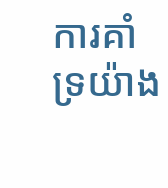ការគាំទ្រយ៉ាង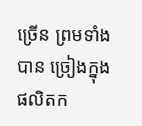ច្រើន ព្រមទាំងបាន ច្រៀងក្នុងផលិតក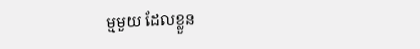ម្មមួយ ដែលខ្លួន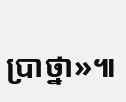ប្រាថ្នា»៕